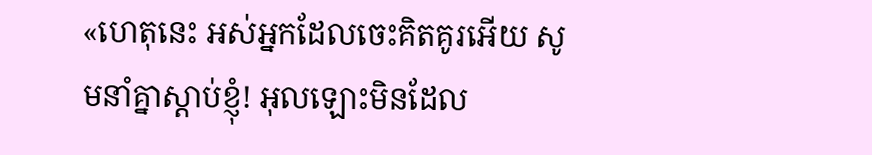«ហេតុនេះ អស់អ្នកដែលចេះគិតគូរអើយ សូមនាំគ្នាស្ដាប់ខ្ញុំ! អុលឡោះមិនដែល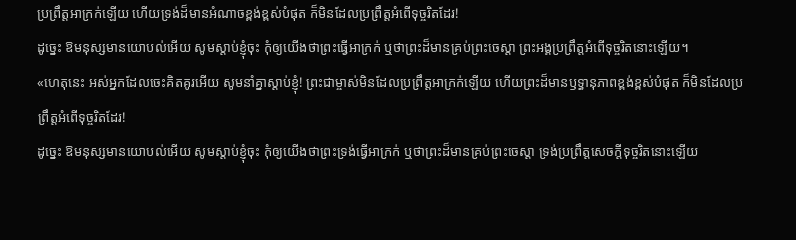ប្រព្រឹត្តអាក្រក់ឡើយ ហើយទ្រង់ដ៏មានអំណាចខ្ពង់ខ្ពស់បំផុត ក៏មិនដែលប្រព្រឹត្តអំពើទុច្ចរិតដែរ!
ដូច្នេះ ឱមនុស្សមានយោបល់អើយ សូមស្តាប់ខ្ញុំចុះ កុំឲ្យយើងថាព្រះធ្វើអាក្រក់ ឬថាព្រះដ៏មានគ្រប់ព្រះចេស្តា ព្រះអង្គប្រព្រឹត្តអំពើទុច្ចរិតនោះឡើយ។
«ហេតុនេះ អស់អ្នកដែលចេះគិតគូរអើយ សូមនាំគ្នាស្ដាប់ខ្ញុំ! ព្រះជាម្ចាស់មិនដែលប្រព្រឹត្តអាក្រក់ឡើយ ហើយព្រះដ៏មានឫទ្ធានុភាពខ្ពង់ខ្ពស់បំផុត ក៏មិនដែលប្រព្រឹត្តអំពើទុច្ចរិតដែរ!
ដូច្នេះ ឱមនុស្សមានយោបល់អើយ សូមស្តាប់ខ្ញុំចុះ កុំឲ្យយើងថាព្រះទ្រង់ធ្វើអាក្រក់ ឬថាព្រះដ៏មានគ្រប់ព្រះចេស្តា ទ្រង់ប្រព្រឹត្តសេចក្ដីទុច្ចរិតនោះឡើយ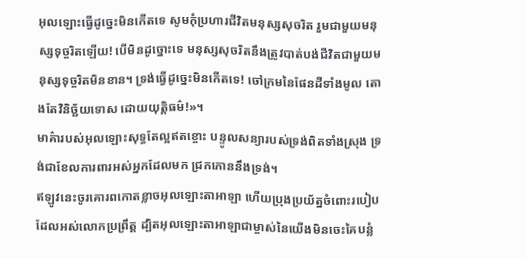អុលឡោះធ្វើដូច្នេះមិនកើតទេ សូមកុំប្រហារជីវិតមនុស្សសុចរិត រួមជាមួយមនុស្សទុច្ចរិតឡើយ! បើមិនដូច្នោះទេ មនុស្សសុចរិតនឹងត្រូវបាត់បង់ជីវិតជាមួយមនុស្សទុច្ចរិតមិនខាន។ ទ្រង់ធ្វើដូច្នេះមិនកើតទេ! ចៅក្រមនៃផែនដីទាំងមូល តោងតែវិនិច្ឆ័យទោស ដោយយុត្តិធម៌!»។
មាគ៌ារបស់អុលឡោះសុទ្ធតែល្អឥតខ្ចោះ បន្ទូលសន្យារបស់ទ្រង់ពិតទាំងស្រុង ទ្រង់ជាខែលការពារអស់អ្នកដែលមក ជ្រកកោននឹងទ្រង់។
ឥឡូវនេះចូរគោរពកោតខ្លាចអុលឡោះតាអាឡា ហើយប្រុងប្រយ័ត្នចំពោះរបៀបដែលអស់លោកប្រព្រឹត្ត ដ្បិតអុលឡោះតាអាឡាជាម្ចាស់នៃយើងមិនចេះគៃបន្លំ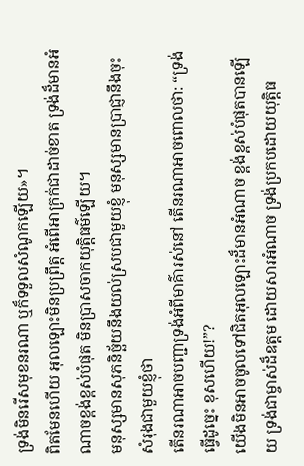ទ្រង់មិនរើសមុខនរណា ឬក៏ទទួលសំណូកឡើយ»។
ពិតមែនហើយ អុលឡោះមិនប្រព្រឹត្ត អំពើអាក្រក់ជាដាច់ខាត ទ្រង់ដ៏មានអំណាចខ្ពង់ខ្ពស់បំផុត មិនប្រាសចាកយុត្តិធម៌ឡើយ។
មនុស្សមានសុភនិច្ឆ័យនឹងយល់ស្របជាមួយខ្ញុំ មនុស្សមានប្រាជ្ញានឹងចុះសំរុងជាមួយខ្ញុំថា
តើនរណាអាចបញ្ជាទ្រង់អំពីមាគ៌ារស់នៅ តើនរណាអាចពោលថា: “ទ្រង់ធ្វើដូច្នេះ ខុសហើយ!”?
យើងមិនអាចចូលទៅជិតអុលឡោះដ៏មានអំណាច ខ្ពង់ខ្ពស់បំផុតបានឡើយ ទ្រង់ជាម្ចាស់ដ៏ឧត្ដម ដោយសារអំណាច ទ្រង់ប្រកបដោយយុត្តិធ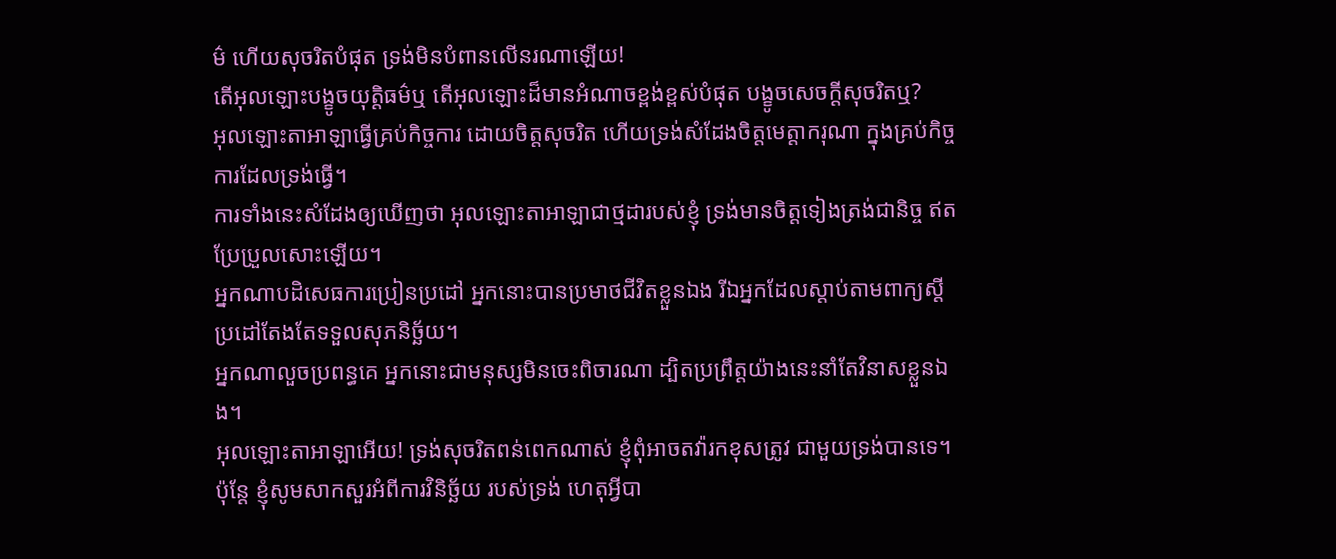ម៌ ហើយសុចរិតបំផុត ទ្រង់មិនបំពានលើនរណាឡើយ!
តើអុលឡោះបង្ខូចយុត្តិធម៌ឬ តើអុលឡោះដ៏មានអំណាចខ្ពង់ខ្ពស់បំផុត បង្ខូចសេចក្ដីសុចរិតឬ?
អុលឡោះតាអាឡាធ្វើគ្រប់កិច្ចការ ដោយចិត្តសុចរិត ហើយទ្រង់សំដែងចិត្តមេត្តាករុណា ក្នុងគ្រប់កិច្ចការដែលទ្រង់ធ្វើ។
ការទាំងនេះសំដែងឲ្យឃើញថា អុលឡោះតាអាឡាជាថ្មដារបស់ខ្ញុំ ទ្រង់មានចិត្តទៀងត្រង់ជានិច្ច ឥតប្រែប្រួលសោះឡើយ។
អ្នកណាបដិសេធការប្រៀនប្រដៅ អ្នកនោះបានប្រមាថជីវិតខ្លួនឯង រីឯអ្នកដែលស្ដាប់តាមពាក្យស្ដីប្រដៅតែងតែទទួលសុភនិច្ឆ័យ។
អ្នកណាលួចប្រពន្ធគេ អ្នកនោះជាមនុស្សមិនចេះពិចារណា ដ្បិតប្រព្រឹត្តយ៉ាងនេះនាំតែវិនាសខ្លួនឯង។
អុលឡោះតាអាឡាអើយ! ទ្រង់សុចរិតពន់ពេកណាស់ ខ្ញុំពុំអាចតវ៉ារកខុសត្រូវ ជាមួយទ្រង់បានទេ។ ប៉ុន្តែ ខ្ញុំសូមសាកសួរអំពីការវិនិច្ឆ័យ របស់ទ្រង់ ហេតុអ្វីបា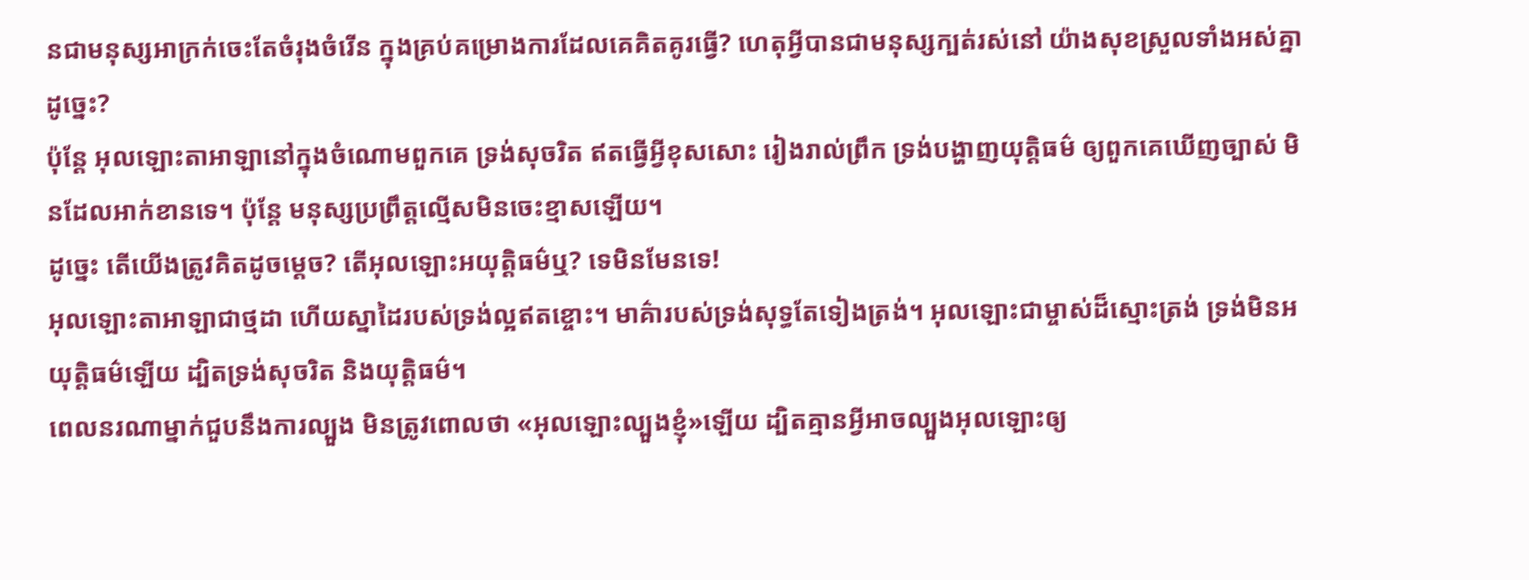នជាមនុស្សអាក្រក់ចេះតែចំរុងចំរើន ក្នុងគ្រប់គម្រោងការដែលគេគិតគូរធ្វើ? ហេតុអ្វីបានជាមនុស្សក្បត់រស់នៅ យ៉ាងសុខស្រួលទាំងអស់គ្នាដូច្នេះ?
ប៉ុន្តែ អុលឡោះតាអាឡានៅក្នុងចំណោមពួកគេ ទ្រង់សុចរិត ឥតធ្វើអ្វីខុសសោះ រៀងរាល់ព្រឹក ទ្រង់បង្ហាញយុត្តិធម៌ ឲ្យពួកគេឃើញច្បាស់ មិនដែលអាក់ខានទេ។ ប៉ុន្តែ មនុស្សប្រព្រឹត្តល្មើសមិនចេះខ្មាសឡើយ។
ដូច្នេះ តើយើងត្រូវគិតដូចម្ដេច? តើអុលឡោះអយុត្ដិធម៌ឬ? ទេមិនមែនទេ!
អុលឡោះតាអាឡាជាថ្មដា ហើយស្នាដៃរបស់ទ្រង់ល្អឥតខ្ចោះ។ មាគ៌ារបស់ទ្រង់សុទ្ធតែទៀងត្រង់។ អុលឡោះជាម្ចាស់ដ៏ស្មោះត្រង់ ទ្រង់មិនអយុត្តិធម៌ឡើយ ដ្បិតទ្រង់សុចរិត និងយុត្តិធម៌។
ពេលនរណាម្នាក់ជួបនឹងការល្បួង មិនត្រូវពោលថា «អុលឡោះល្បួងខ្ញុំ»ឡើយ ដ្បិតគ្មានអ្វីអាចល្បួងអុលឡោះឲ្យ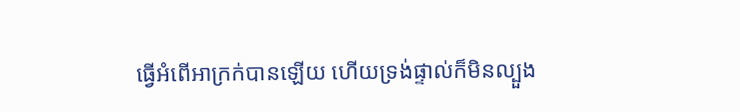ធ្វើអំពើអាក្រក់បានឡើយ ហើយទ្រង់ផ្ទាល់ក៏មិនល្បួង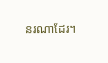នរណាដែរ។